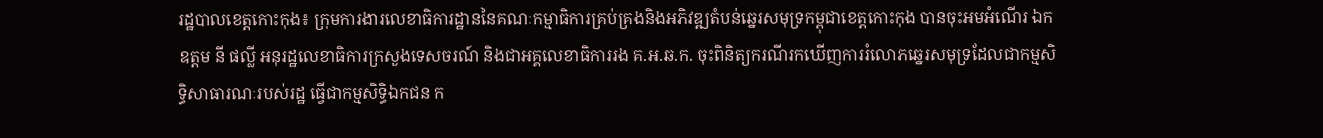រដ្ឋបាលខេត្តកោះកុង៖ ក្រុមការងារលេខាធិការដ្ឋាននៃគណៈកម្មាធិការគ្រប់គ្រងនិងអភិវឌ្ឍតំបន់ឆ្នេរសមុទ្រកម្ពុជាខេត្តកោះកុង បានចុះអមអំណើរ ឯកឧត្តម នី ផល្លី អនុរដ្ឋលេខាធិការក្រសួងទេសចរណ៍ និងជាអគ្គលេខាធិការរង គ.អ.ឆ.ក. ចុះពិនិត្យករណីរកឃើញការរំលោភឆ្នេរសមុទ្រដែលជាកម្មសិទ្ធិសាធារណៈរបស់រដ្ឋ ធ្វើជាកម្មសិទ្ធិឯកជន ក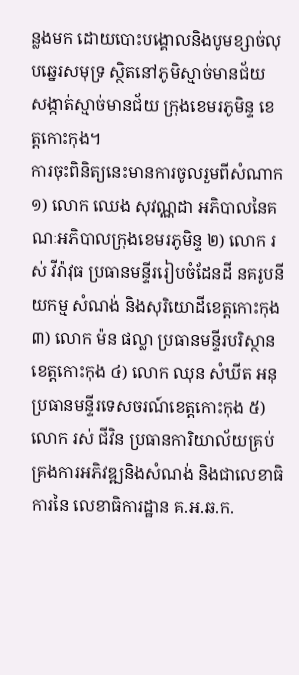ន្លងមក ដោយបោះបង្គោលនិងបូមខ្សាច់លុបឆ្នេរសមុទ្រ ស្ថិតនៅភូមិស្មាច់មានជ័យ សង្កាត់ស្មាច់មានជ័យ ក្រុងខេមរភូមិន្ទ ខេត្តកោះកុង។
ការចុះពិនិត្យនេះមានការចូលរួមពីសំណាក ១) លោក ឈេង សុវណ្ណដា អភិបាលនៃគណៈអភិបាលក្រុងខេមរភូមិន្ទ ២) លោក រស់ វីរ៉ាវុធ ប្រធានមន្ទីររៀបចំដែនដី នគរូបនីយកម្ម សំណង់ និងសុរិយោដីខេត្តកោះកុង ៣) លោក ម៉ន ផល្លា ប្រធានមន្ទីរបរិស្ថានខេត្តកោះកុង ៤) លោក ឈុន សំឃីត អនុប្រធានមន្ទីរទេសចរណ៍ខេត្តកោះកុង ៥) លោក រស់ ជីវិន ប្រធានការិយាល័យគ្រប់គ្រងការអភិវឌ្ឍនិងសំណង់ និងជាលេខាធិការនៃ លេខាធិការដ្ឋាន គ.អ.ឆ.ក.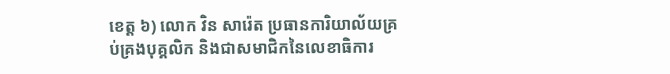ខេត្ត ៦) លោក វិន សារ៉េត ប្រធានការិយាល័យគ្រប់គ្រងបុគ្គលិក និងជាសមាជិកនៃលេខាធិការ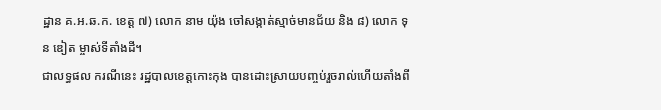ដ្ឋាន គ.អ.ឆ.ក. ខេត្ត ៧) លោក នាម យ៉ុង ចៅសង្កាត់ស្មាច់មានជ័យ និង ៨) លោក ទុន ឌៀត ម្ចាស់ទីតាំងដី។
ជាលទ្ធផល ករណីនេះ រដ្ឋបាលខេត្តកោះកុង បានដោះស្រាយបញ្ចប់រួចរាល់ហើយតាំងពី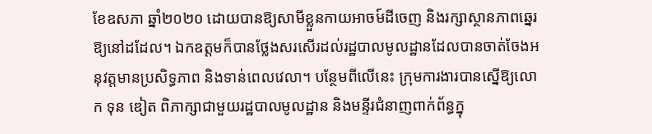ខែឧសភា ឆ្នាំ២០២០ ដោយបានឱ្យសាមីខ្លួនកាយអាចម៍ដីចេញ និងរក្សាស្ថានភាពឆ្នេរឱ្យនៅដដែល។ ឯកឧត្តមក៏បានថ្លែងសរសើរដល់រដ្ឋបាលមូលដ្ឋានដែលបានចាត់ចែងអនុវត្តមានប្រសិទ្ធភាព និងទាន់ពេលវេលា។ បន្ថែមពីលើនេះ ក្រុមការងារបានស្នើឱ្យលោក ទុន ឌៀត ពិភាក្សាជាមួយរដ្ឋបាលមូលដ្ឋាន និងមន្ទីរជំនាញពាក់ព័ន្ធក្នុ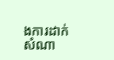ងការដាក់សំណា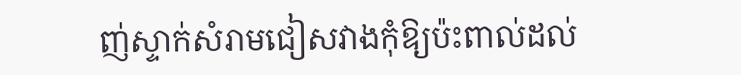ញ់ស្ទាក់សំរាមជៀសវាងកុំឱ្យប៉ះពាល់ដល់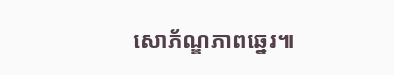សោភ័ណ្ឌភាពឆ្នេរ៕